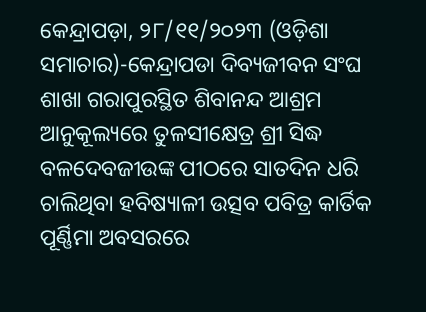କେନ୍ଦ୍ରାପଡ଼ା, ୨୮/୧୧/୨୦୨୩ (ଓଡ଼ିଶା ସମାଚାର)-କେନ୍ଦ୍ରାପଡା ଦିବ୍ୟଜୀବନ ସଂଘ ଶାଖା ଗରାପୁରସ୍ଥିତ ଶିବାନନ୍ଦ ଆଶ୍ରମ ଆନୁକୂଲ୍ୟରେ ତୁଳସୀକ୍ଷେତ୍ର ଶ୍ରୀ ସିଦ୍ଧ ବଳଦେବଜୀଉଙ୍କ ପୀଠରେ ସାତଦିନ ଧରି ଚାଲିଥିବା ହବିଷ୍ୟାଳୀ ଉତ୍ସବ ପବିତ୍ର କାର୍ତିକ ପୂର୍ଣ୍ଣିମା ଅବସରରେ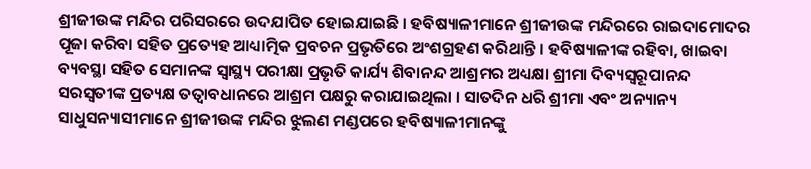ଶ୍ରୀଜୀଉଙ୍କ ମନ୍ଦିର ପରିସରରେ ଉଦଯାପିତ ହୋଇଯାଇଛି । ହବିଷ୍ୟାଳୀମାନେ ଶ୍ରୀଜୀଉଙ୍କ ମନ୍ଦିରରେ ରାଇଦାମୋଦର ପୂଜା କରିବା ସହିତ ପ୍ରତ୍ୟେହ ଆଧ୍ୟାତ୍ମିକ ପ୍ରବଚନ ପ୍ରଭୃତିରେ ଅଂଶଗ୍ରହଣ କରିଥାନ୍ତି । ହବିଷ୍ୟାଳୀଙ୍କ ରହିବା, ଖାଇବା ବ୍ୟବସ୍ଥା ସହିତ ସେମାନଙ୍କ ସ୍ୱାସ୍ଥ୍ୟ ପରୀକ୍ଷା ପ୍ରଭୃତି କାର୍ଯ୍ୟ ଶିବାନନ୍ଦ ଆଶ୍ରମର ଅଧ୍ୟକ୍ଷା ଶ୍ରୀମା ଦିବ୍ୟସ୍ୱରୂପାନନ୍ଦ ସରସ୍ୱତୀଙ୍କ ପ୍ରତ୍ୟକ୍ଷ ତତ୍ୱାବଧାନରେ ଆଶ୍ରମ ପକ୍ଷରୁ କରାଯାଇଥିଲା । ସାତଦିନ ଧରି ଶ୍ରୀମା ଏବଂ ଅନ୍ୟାନ୍ୟ ସାଧୁସନ୍ୟାସୀମାନେ ଶ୍ରୀଜୀଉଙ୍କ ମନ୍ଦିର ଝୁଲଣ ମଣ୍ଡପରେ ହବିଷ୍ୟାଳୀମାନଙ୍କୁ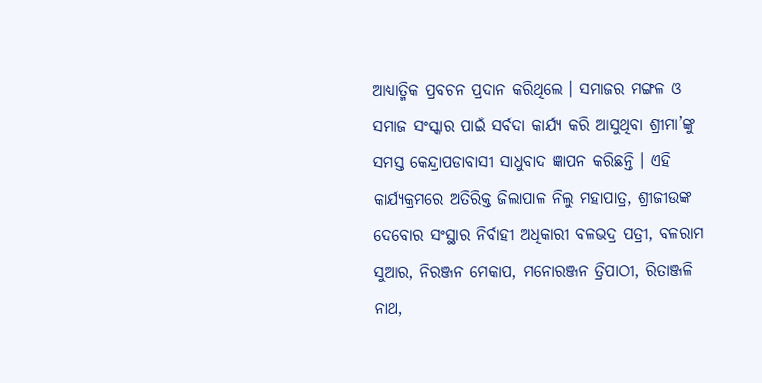ଆଧ୍ୟାତ୍ମିକ ପ୍ରବଚନ ପ୍ରଦାନ କରିଥିଲେ । ସମାଜର ମଙ୍ଗଳ ଓ ସମାଜ ସଂସ୍କାର ପାଇଁ ସର୍ବଦା କାର୍ଯ୍ୟ କରି ଆସୁଥିବା ଶ୍ରୀମା’ଙ୍କୁ ସମସ୍ତ କେନ୍ଦ୍ରାପଡାବାସୀ ସାଧୁବାଦ ଜ୍ଞାପନ କରିଛନ୍ତି । ଏହି କାର୍ଯ୍ୟକ୍ରମରେ ଅତିରିକ୍ତ ଜିଲାପାଳ ନିଲୁ ମହାପାତ୍ର, ଶ୍ରୀଜୀଉଙ୍କ ଦେବୋର ସଂସ୍ଥାର ନିର୍ବାହୀ ଅଧିକାରୀ ବଳଭଦ୍ର ପତ୍ରୀ, ବଳରାମ ସୁଆର, ନିରଞ୍ଜନ ମେକାପ, ମନୋରଞ୍ଜନ ତ୍ରିପାଠୀ, ରିତାଞ୍ଜଳି ନାଥ,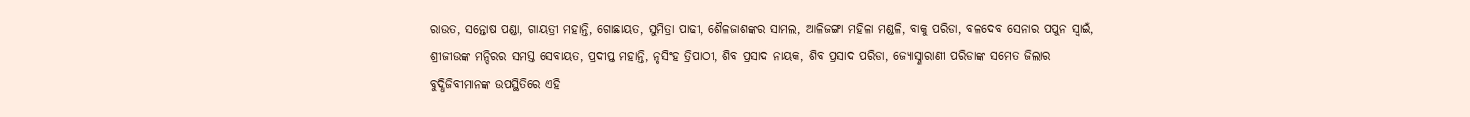ରାଉତ, ସନ୍ତୋଷ ପଣ୍ଡା, ଗାୟତ୍ରୀ ମହାନ୍ତି, ଗୋଛାୟତ, ସୁମିତ୍ରା ପାଢୀ, ଶୈଳଜାଶଙ୍କର ସାମଲ, ଆଳିଜଙ୍ଗା ମହିଳା ମଣ୍ଡଳି, ବାକୁ ପରିଡା, ବଳଦେବ ସେନାର ପପୁନ ସ୍ୱାଇଁ, ଶ୍ରୀଜୀଉଙ୍କ ମନ୍ଦିରର ସମସ୍ତ ସେବାୟତ, ପ୍ରଦୀପ୍ତ ମହାନ୍ତି, ନୃସିଂହ ତ୍ରିପାଠୀ, ଶିବ ପ୍ରସାଦ ନାୟକ, ଶିବ ପ୍ରସାଦ ପରିଡା, ଜ୍ୟୋସ୍ଣାରାଣୀ ପରିଡାଙ୍କ ସମେତ ଜିଲାର ବୁଦ୍ଧିଜିବୀମାନଙ୍କ ଉପସ୍ଥିତିରେ ଏହି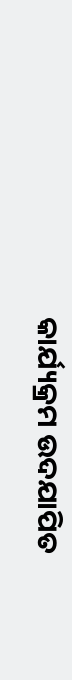କାର୍ଯ୍ୟକ୍ରମ ଉଦଯାପିତ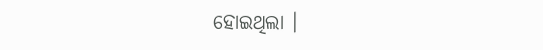ହୋଇଥିଲା ।